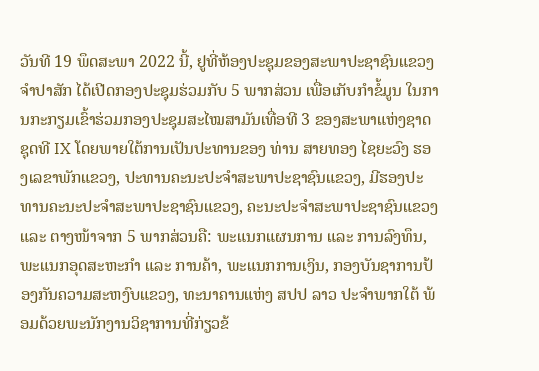ວັນທີ 19 ພຶດສະພາ 2022 ນີ້, ຢູທີ່ຫ້ອງປະຊຸມຂອງສະພາປະຊາຊົນແຂວງຈໍາປາສັກ ໄດ້ເປີດກອງປະຊຸມຮ່ວມກັບ 5 ພາກສ່ວນ ເພື່ອເກັບກໍາຂໍ້ມູນ ໃນການກະກຽມເຂົ້າຮ່ວມກອງປະຊຸມສະໄໝສາມັນເທື່ອທີ 3 ຂອງສະພາແຫ່ງຊາດ ຊຸດທີ IX ໂດຍພາຍໃຕ້ການເປັນປະທານຂອງ ທ່ານ ສາຍທອງ ໄຊຍະວົງ ຮອງເລຂາພັກແຂວງ, ປະທານຄະນະປະຈໍາສະພາປະຊາຊົນແຂວງ, ມີຮອງປະທານຄະນະປະຈໍາສະພາປະຊາຊົນແຂວງ, ຄະນະປະຈໍາສະພາປະຊາຊົນແຂວງ ແລະ ຕາງໜ້າຈາກ 5 ພາກສ່ວນຄື: ພະແນກແຜນການ ແລະ ການລົງທຶນ, ພະແນກອຸດສະຫະກຳ ແລະ ການຄ້າ, ພະແນກການເງິນ, ກອງບັນຊາການປ້ອງກັນຄວາມສະຫງົບແຂວງ, ທະນາຄານແຫ່ງ ສປປ ລາວ ປະຈໍາພາກໃຕ້ ພ້ອມດ້ວຍພະນັກງານວິຊາການທີ່ກ່ຽວຂ້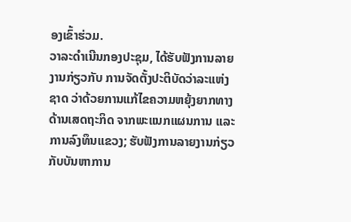ອງເຂົ້າຮ່ວມ.
ວາລະດໍາເນີນກອງປະຊຸມ, ໄດ້ຮັບຟັງການລາຍງານກ່ຽວກັບ ການຈັດຕັ້ງປະຕິບັດວ່າລະແຫ່ງຊາດ ວ່າດ້ວຍການແກ້ໄຂຄວາມຫຍຸ້ງຍາກທາງດ້ານເສດຖະກິດ ຈາກພະແນກແຜນການ ແລະ ການລົງທຶນແຂວງ; ຮັບຟັງການລາຍງານກ່ຽວກັບບັນຫາການ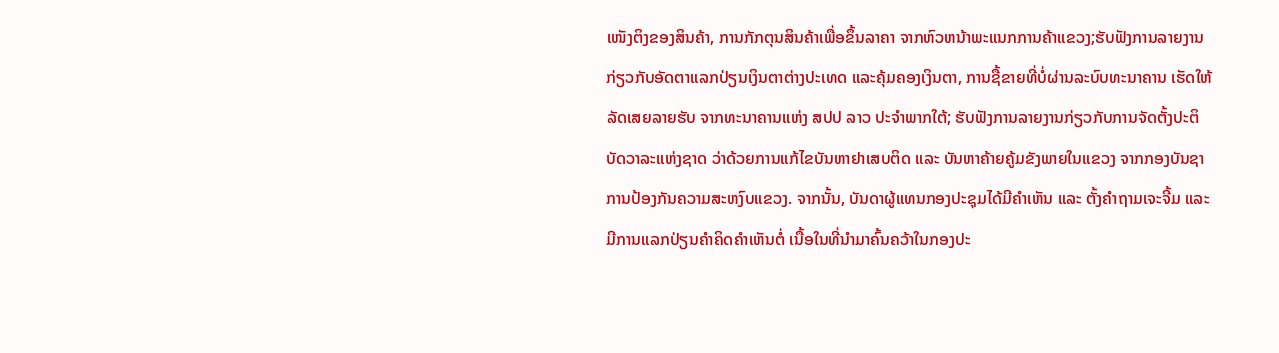ເໜັງຕິງຂອງສິນຄ້າ, ການກັກຕຸນສິນຄ້າເພື່ອຂຶ້ນລາຄາ ຈາກຫົວຫນ້າພະແນກການຄ້າແຂວງ;ຮັບຟັງການລາຍງານກ່ຽວກັບອັດຕາແລກປ່ຽນເງິນຕາຕ່າງປະເທດ ແລະຄຸ້ມຄອງເງິນຕາ, ການຊື້ຂາຍທີ່ບໍ່ຜ່ານລະບົບທະນາຄານ ເຮັດໃຫ້ລັດເສຍລາຍຮັບ ຈາກທະນາຄານແຫ່ງ ສປປ ລາວ ປະຈໍາພາກໃຕ້; ຮັບຟັງການລາຍງານກ່ຽວກັບການຈັດຕັ້ງປະຕິບັດວາລະແຫ່ງຊາດ ວ່າດ້ວຍການແກ້ໄຂບັນຫາຢາເສບຕິດ ແລະ ບັນຫາຄ້າຍຄູ້ມຂັງພາຍໃນແຂວງ ຈາກກອງບັນຊາການປ້ອງກັນຄວາມສະຫງົບແຂວງ. ຈາກນັ້ນ, ບັນດາຜູ້ແທນກອງປະຊຸມໄດ້ມີຄໍາເຫັນ ແລະ ຕັ້ງຄຳຖາມເຈະຈີ້ມ ແລະ ມີການແລກປ່ຽນຄໍາຄິດຄໍາເຫັນຕໍ່ ເນື້ອໃນທີ່ນໍາມາຄົ້ນຄວ້າໃນກອງປະ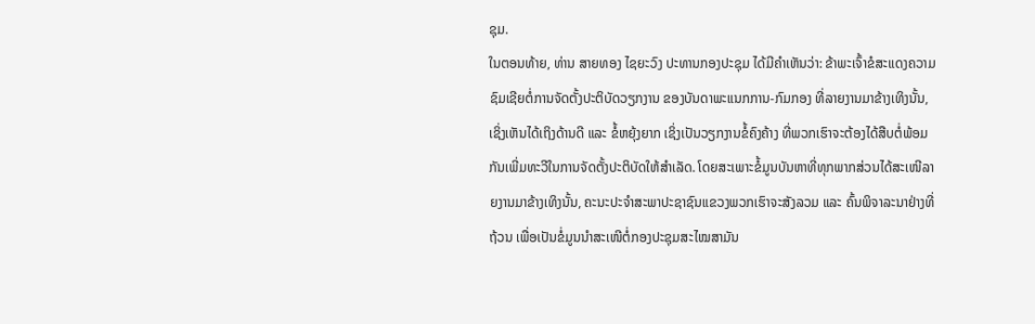ຊຸມ.
ໃນຕອນທ້າຍ, ທ່ານ ສາຍທອງ ໄຊຍະວົງ ປະທານກອງປະຊຸມ ໄດ້ມີຄໍາເຫັນວ່າ: ຂ້າພະເຈົ້າຂໍສະແດງຄວາມຊົມເຊີຍຕໍ່ການຈັດຕັ້ງປະຕິບັດວຽກງານ ຂອງບັນດາພະແນກການ-ກົມກອງ ທີ່ລາຍງານມາຂ້າງເທິງນັ້ນ, ເຊິ່ງເຫັນໄດ້ເຖິງດ້ານດີ ແລະ ຂໍ້ຫຍຸ້ງຍາກ ເຊິ່ງເປັນວຽກງານຂໍ້ຄົງຄ້າງ ທີ່ພວກເຮົາຈະຕ້ອງໄດ້ສືບຕໍ່ພ້ອມກັນເພີ່ມທະວີໃນການຈັດຕັ້ງປະຕິບັດໃຫ້ສໍາເລັດ. ໂດຍສະເພາະຂໍ້ມູນບັນຫາທີ່ທຸກພາກສ່ວນໄດ້ສະເໜີລາຍງານມາຂ້າງເທິງນັ້ນ, ຄະນະປະຈໍາສະພາປະຊາຊົນແຂວງພວກເຮົາຈະສັງລວມ ແລະ ຄົ້ນພິຈາລະນາຢ່າງທີ່ຖ້ວນ ເພື່ອເປັນຂໍ່ມູນນໍາສະເໜີຕໍ່ກອງປະຊຸມສະໄໝສາມັນ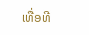ເທື່ອທີ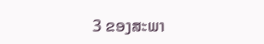3 ຂອງສະພາ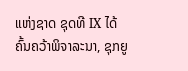ແຫ່ງຊາດ ຊຸດທີ IX ໄດ້ຄົ້ນຄວ້າພິຈາລະນາ, ຊຸກຍູ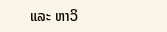ແລະ ຫາວິ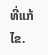ທີ່ແກ້ໄຂ.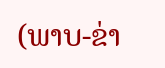(ພາບ-ຂ່າ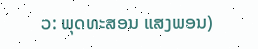ວ: ພຸດທະສອນ ແສງພອນ)